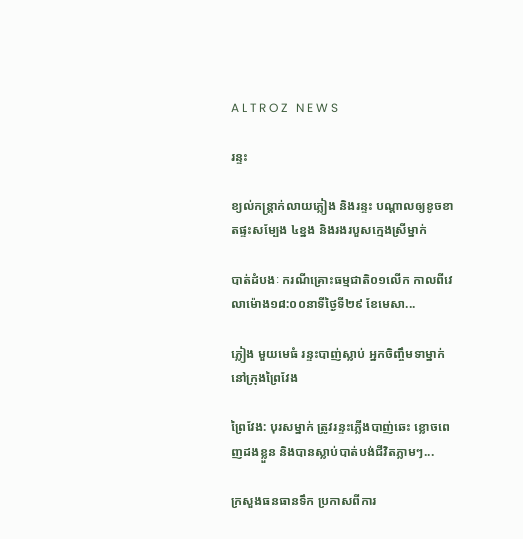A L T R O Z   N E W S

រន្ទះ

ខ្យល់កន្ត្រាក់លាយភ្លៀង និងរន្ទះ បណ្តាលឲ្យខូចខាតផ្ទះសម្បែង ៤ខ្នង និងរងរបួសក្មេងស្រីម្នាក់

បាត់ដំបងៈ ករណីគ្រោះធម្មជាតិ០១លើក កាលពីវេលាម៉ោង១៨:០០នាទីថ្ងៃទី២៩ ខែមេសា...

ភ្លៀង មួយមេធំ រន្ទះបាញ់ស្លាប់ អ្នកចិញ្ចឹមទាម្នាក់ នៅក្រុងព្រៃវែង

ព្រៃវែង: បុរសម្នាក់ ត្រូវរន្ទះភ្លើងបាញ់ឆេះ ខ្លោចពេញដងខ្លួន និងបានស្លាប់បាត់បង់ជីវិតភ្លាមៗ...

ក្រសួងធនធានទឹក ប្រកាសពីការ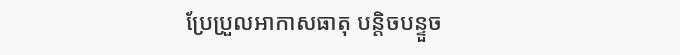ប្រែប្រួលអាកាសធាតុ បន្តិចបន្ទួច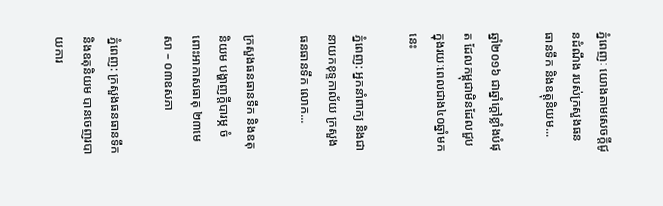ភំ្នពេញៈ យោងតាមសេចក្តីជូនដំណឹង របស់ក្រសួងធនធានទឹក និងឧត្តុនិយម...

ឆ្នាំ២០១៦ ជាឆ្នាំក្តៅខ្លាំងបំផុត ដែលកម្ពុជាមិនដែលជួប ក្នុងរយៈពេលជាង៤០ឆ្នាំមកនេះ

ភ្នំពេញ: អ្នកនាំពាក្យ និងជានាយកខុទ្ទកាល័យ ក្រសួងធនធានទឹក លោក...

ក្រសួងធនធានទឹក និងឧតុនិយម បង្ហាញក្តីបារម្ភ ចំពោះអាកាសធាតុ ២៣មេសា – ០៣ឧសភា

ភ្នំពេញ: ក្រសួងធនធានទឹក និងឧតុនិយម បានចេញរបាយការ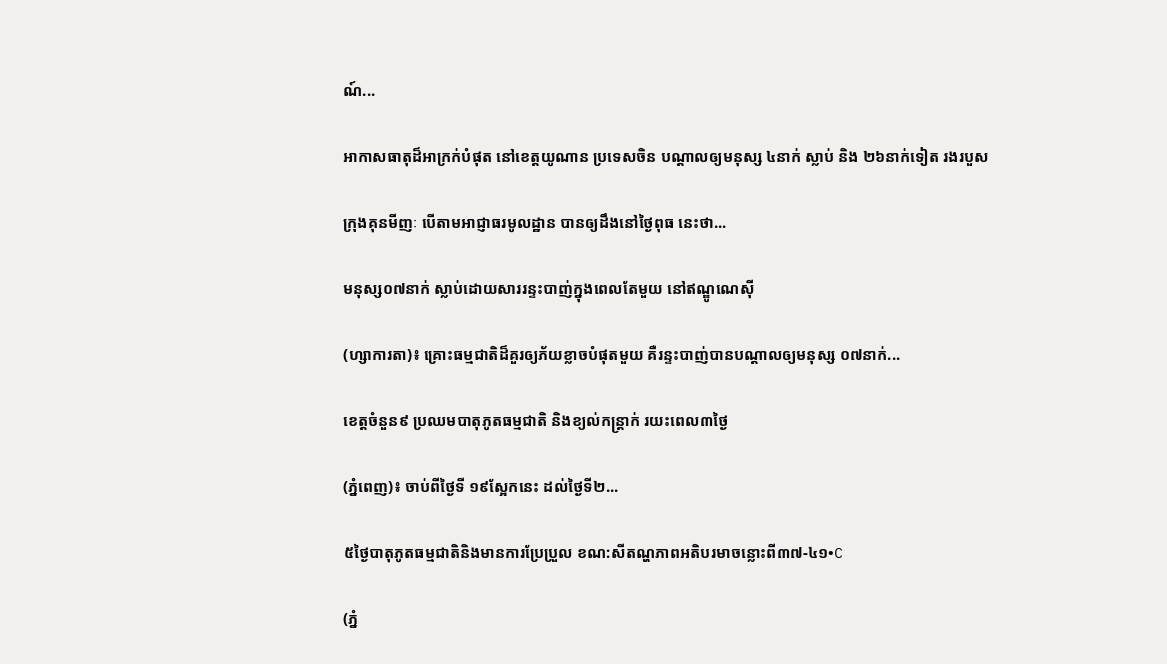ណ៍...

អាកាសធាតុដ៏អាក្រក់បំផុត នៅខេត្តយូណាន ប្រទេសចិន បណ្ដាលឲ្យមនុស្ស ៤នាក់ ស្លាប់ និង ២៦នាក់ទៀត រងរបួស

ក្រុងគុនមីញៈ បើតាមអាជ្ញាធរមូលដ្ឋាន បានឲ្យដឹងនៅថ្ងៃពុធ នេះថា...

មនុស្ស០៧នាក់ ស្លាប់ដោយសាររន្ទះបាញ់ក្នុងពេលតែមួយ នៅឥណ្ឌូណេស៊ី

(ហ្សាការតា)៖ គ្រោះធម្មជាតិដ៏គួរឲ្យភ័យខ្លាចបំផុតមួយ គឺរន្ទះបាញ់បានបណ្តាលឲ្យមនុស្ស ០៧នាក់...

ខេត្តចំនួន៩ ប្រឈមបាតុភូតធម្មជាតិ និងខ្យល់កន្ត្រាក់ រយះពេល៣ថ្ងៃ

(ភ្នំពេញ)៖ ចាប់ពីថ្ងៃទី ១៩ស្អែកនេះ ដល់ថ្ងៃទី២...

៥ថ្ងៃបាតុភូតធម្មជាតិនិងមានការប្រែប្រួល ខណ:សីតណ្ហភាពអតិបរមាចន្លោះពី៣៧-៤១•C

(ភ្នំ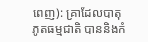ពេញ): គ្រាដែលបាតុភូតធម្មជាតិ បាននិងកំ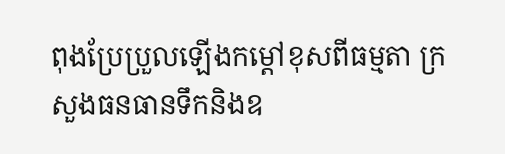ពុងប្រែប្រួលឡើងកម្តៅខុសពីធម្មតា ក្រសួងធនធានទឹកនិងឧ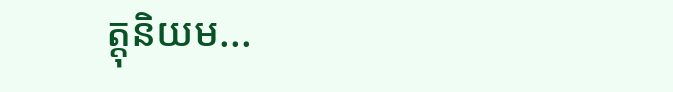ត្តុនិយម...